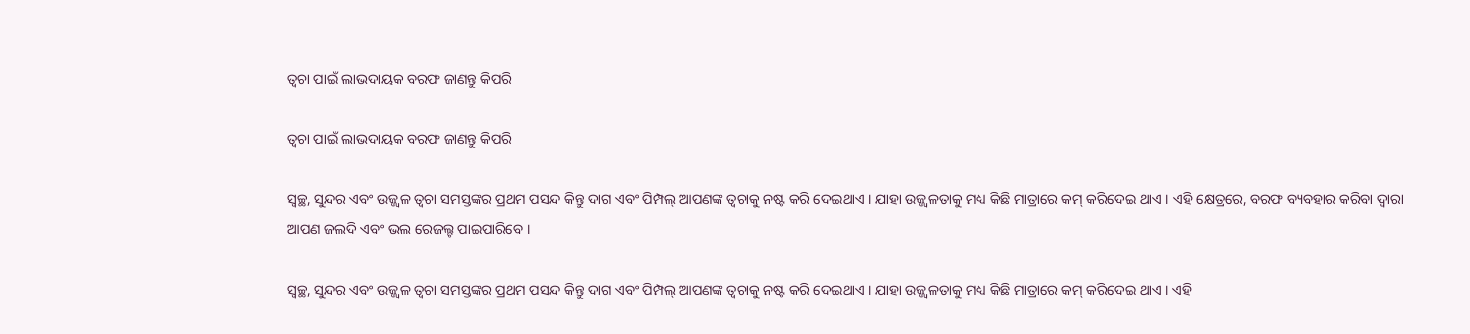ତ୍ୱଚା ପାଇଁ ଲାଭଦାୟକ ବରଫ ଜାଣନ୍ତୁ କିପରି

ତ୍ୱଚା ପାଇଁ ଲାଭଦାୟକ ବରଫ ଜାଣନ୍ତୁ କିପରି

ସ୍ୱଚ୍ଛ, ସୁନ୍ଦର ଏବଂ ଉଜ୍ଜ୍ୱଳ ତ୍ୱଚା ସମସ୍ତଙ୍କର ପ୍ରଥମ ପସନ୍ଦ କିନ୍ତୁ ଦାଗ ଏବଂ ପିମ୍ପଲ୍ ଆପଣଙ୍କ ତ୍ୱଚାକୁ ନଷ୍ଟ କରି ଦେଇଥାଏ । ଯାହା ଉଜ୍ଜ୍ୱଳତାକୁ ମଧ୍ୟ କିଛି ମାତ୍ରାରେ କମ୍ କରିଦେଇ ଥାଏ । ଏହି କ୍ଷେତ୍ରରେ, ବରଫ ବ୍ୟବହାର କରିବା ଦ୍ୱାରା ଆପଣ ଜଲଦି ଏବଂ ଭଲ ରେଜଲ୍ଟ ପାଇପାରିବେ ।

ସ୍ୱଚ୍ଛ, ସୁନ୍ଦର ଏବଂ ଉଜ୍ଜ୍ୱଳ ତ୍ୱଚା ସମସ୍ତଙ୍କର ପ୍ରଥମ ପସନ୍ଦ କିନ୍ତୁ ଦାଗ ଏବଂ ପିମ୍ପଲ୍ ଆପଣଙ୍କ ତ୍ୱଚାକୁ ନଷ୍ଟ କରି ଦେଇଥାଏ । ଯାହା ଉଜ୍ଜ୍ୱଳତାକୁ ମଧ୍ୟ କିଛି ମାତ୍ରାରେ କମ୍ କରିଦେଇ ଥାଏ । ଏହି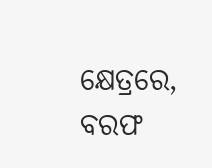କ୍ଷେତ୍ରରେ, ବରଫ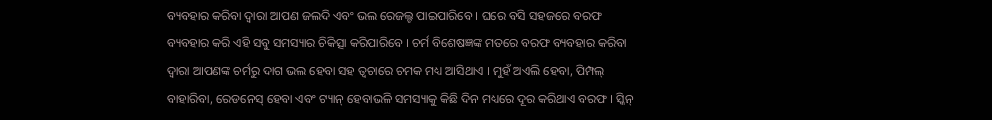ବ୍ୟବହାର କରିବା ଦ୍ୱାରା ଆପଣ ଜଲଦି ଏବଂ ଭଲ ରେଜଲ୍ଟ ପାଇପାରିବେ । ଘରେ ବସି ସହଜରେ ବରଫ ବ୍ୟବହାର କରି ଏହି ସବୁ ସମସ୍ୟାର ଚିକିତ୍ସା କରିପାରିବେ । ଚର୍ମ ବିଶେଷଜ୍ଞଙ୍କ ମତରେ ବରଫ ବ୍ୟବହାର କରିବା ଦ୍ୱାରା ଆପଣଙ୍କ ଚର୍ମରୁ ଦାଗ ଭଲ ହେବା ସହ ତ୍ୱଚାରେ ଚମକ ମଧ୍ୟ ଆସିଥାଏ । ମୁହଁ ଅଏଲି ହେବା, ପିମ୍ପଲ୍ ବାହାରିବା, ରେଡନେସ୍ ହେବା ଏବଂ ଟ୍ୟାନ୍ ହେବାଭଳି ସମସ୍ୟାକୁ କିଛି ଦିନ ମଧ୍ୟରେ ଦୂର କରିଥାଏ ବରଫ । ସ୍କିନ୍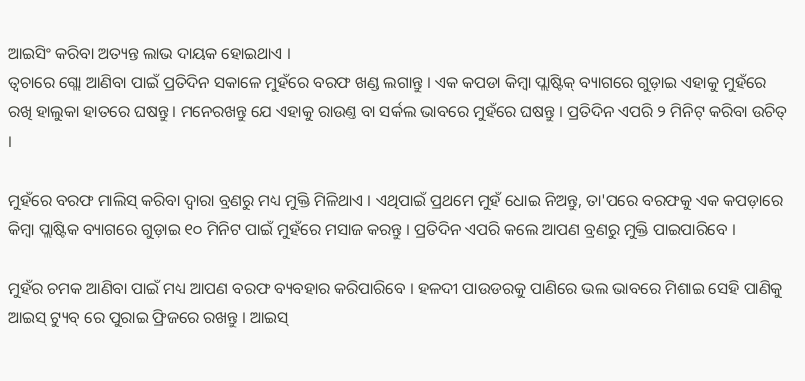ଆଇସିଂ କରିବା ଅତ୍ୟନ୍ତ ଲାଭ ଦାୟକ ହୋଇଥାଏ ।
ତ୍ୱଚାରେ ଗ୍ଲୋ ଆଣିବା ପାଇଁ ପ୍ରତିଦିନ ସକାଳେ ମୁହଁରେ ବରଫ ଖଣ୍ଡ ଲଗାନ୍ତୁ । ଏକ କପଡା କିମ୍ବା ପ୍ଲାଷ୍ଟିକ୍ ବ୍ୟାଗରେ ଗୁଡ଼ାଇ ଏହାକୁ ମୁହଁରେ ରଖି ହାଲୁକା ହାତରେ ଘଷନ୍ତୁ । ମନେରଖନ୍ତୁ ଯେ ଏହାକୁ ରାଉଣ୍ତ ବା ସର୍କଲ ଭାବରେ ମୁହଁରେ ଘଷନ୍ତୁ । ପ୍ରତିଦିନ ଏପରି ୨ ମିନିଟ୍ କରିବା ଉଚିତ୍ ।

ମୁହଁରେ ବରଫ ମାଲିସ୍ କରିବା ଦ୍ୱାରା ବ୍ରଣରୁ ମଧ୍ୟ ମୁକ୍ତି ମିଳିଥାଏ । ଏଥିପାଇଁ ପ୍ରଥମେ ମୁହଁ ଧୋଇ ନିଅନ୍ତୁ, ତା'ପରେ ବରଫକୁ ଏକ କପଡ଼ାରେ କିମ୍ବା ପ୍ଲାଷ୍ଟିକ ବ୍ୟାଗରେ ଗୁଡ଼ାଇ ୧୦ ମିନିଟ ପାଇଁ ମୁହଁରେ ମସାଜ କରନ୍ତୁ । ପ୍ରତିଦିନ ଏପରି କଲେ ଆପଣ ବ୍ରଣରୁ ମୁକ୍ତି ପାଇପାରିବେ ।

ମୁହଁର ଚମକ ଆଣିବା ପାଇଁ ମଧ୍ୟ ଆପଣ ବରଫ ବ୍ୟବହାର କରିପାରିବେ । ହଳଦୀ ପାଉଡରକୁ ପାଣିରେ ଭଲ ଭାବରେ ମିଶାଇ ସେହି ପାଣିକୁ ଆଇସ୍ ଟ୍ୟୁବ୍ ରେ ପୁରାଇ ଫ୍ରିଜରେ ରଖନ୍ତୁ । ଆଇସ୍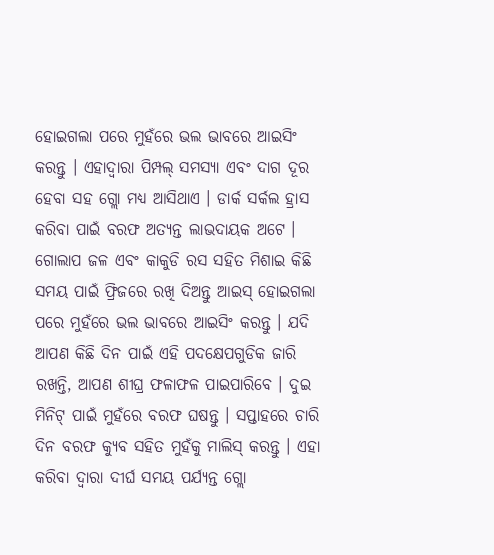ହୋଇଗଲା ପରେ ମୁହଁରେ ଭଲ ଭାବରେ ଆଇସିଂ କରନ୍ତୁ । ଏହାଦ୍ୱାରା ପିମ୍ପଲ୍ ସମସ୍ୟା ଏବଂ ଦାଗ ଦୂର ହେବା ସହ ଗ୍ଲୋ ମଧ୍ୟ ଆସିଥାଏ । ଡାର୍କ ସର୍କଲ ହ୍ରାସ କରିବା ପାଇଁ ବରଫ ଅତ୍ୟନ୍ତ ଲାଭଦାୟକ ଅଟେ । ଗୋଲାପ ଜଳ ଏବଂ କାକୁଡି ରସ ସହିତ ମିଶାଇ କିଛି ସମୟ ପାଇଁ ଫ୍ରିଜରେ ରଖି ଦିଅନ୍ତୁ ଆଇସ୍ ହୋଇଗଲା ପରେ ମୁହଁରେ ଭଲ ଭାବରେ ଆଇସିଂ କରନ୍ତୁ । ଯଦି ଆପଣ କିଛି ଦିନ ପାଇଁ ଏହି ପଦକ୍ଷେପଗୁଡିକ ଜାରି ରଖନ୍ତି, ଆପଣ ଶୀଘ୍ର ଫଳାଫଳ ପାଇପାରିବେ । ଦୁଇ ମିନିଟ୍ ପାଇଁ ମୁହଁରେ ବରଫ ଘଷନ୍ତୁ । ସପ୍ତାହରେ ଚାରି ଦିନ ବରଫ କ୍ୟୁବ ସହିତ ମୁହଁକୁ ମାଲିସ୍ କରନ୍ତୁ । ଏହା କରିବା ଦ୍ୱାରା ଦୀର୍ଘ ସମୟ ପର୍ଯ୍ୟନ୍ତ ଗ୍ଲୋ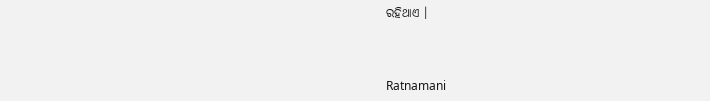ରହିଥାଏ ।



Ratnamani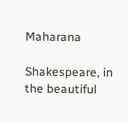Maharana

Shakespeare, in the beautiful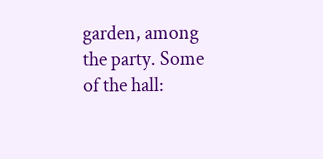garden, among the party. Some of the hall: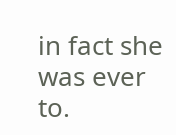in fact she was ever to.